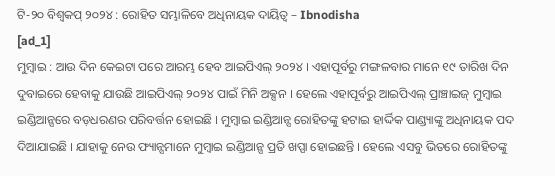ଟି-୨୦ ବିଶ୍ୱକପ୍ ୨୦୨୪ : ରୋହିତ ସମ୍ଭାଳିବେ ଅଧିନାୟକ ଦାୟିତ୍ୱ – Ibnodisha
[ad_1]
ମୁମ୍ବାଇ : ଆଉ ଦିନ କେଇଟା ପରେ ଆରମ୍ଭ ହେବ ଆଇପିଏଲ୍ ୨୦୨୪ । ଏହାପୂର୍ବରୁ ମଙ୍ଗଳବାର ମାନେ ୧୯ ତାରିଖ ଦିନ ଦୁବାଇରେ ହେବାକୁ ଯାଉଛି ଆଇପିଏଲ୍ ୨୦୨୪ ପାଇଁ ମିନି ଅକ୍ସନ । ହେଲେ ଏହାପୂର୍ବରୁ ଆଇପିଏଲ୍ ପ୍ରାଞ୍ଚାଇଜ୍ ମୁମ୍ବାଇ ଇଣ୍ଡିଆନ୍ସରେ ବଡ଼ଧରଣର ପରିବର୍ତ୍ତନ ହୋଇଛି । ମୁମ୍ବାଇ ଇଣ୍ଡିଆନ୍ସ ରୋହିତଙ୍କୁ ହଟାଇ ହାର୍ଦ୍ଦିକ ପାଣ୍ଡ୍ୟାଙ୍କୁ ଅଧିନାୟକ ପଦ ଦିଆଯାଇଛି । ଯାହାକୁ ନେଉ ଫ୍ୟାନ୍ସମାନେ ମୁମ୍ବାଇ ଇଣ୍ଡିଆନ୍ସ ପ୍ରତି ଖପ୍ପା ହୋଇଛନ୍ତି । ହେଲେ ଏସବୁ ଭିତରେ ରୋହିତଙ୍କୁ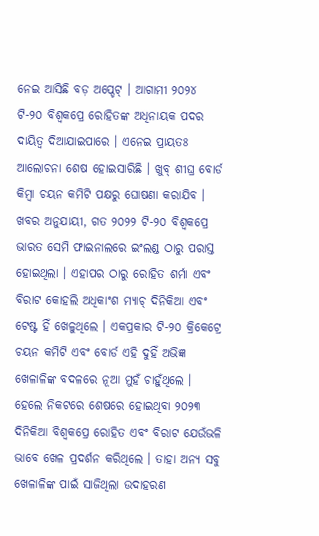ନେଇ ଆସିଛି ବଡ଼ ଅପ୍ଡେଟ୍ । ଆଗାମୀ ୨୦୨୪ ଟି-୨୦ ବିଶ୍ୱକପ୍ରେ ରୋହିତଙ୍କ ଅଧିନାୟକ ପଦର ଦାୟିତ୍ୱ ଦିଆଯାଇପାରେ । ଏନେଇ ପ୍ରାୟତଃ ଆଲୋଚନା ଶେଷ ହୋଇସାରିଛି । ଖୁବ୍ ଶୀଘ୍ର ବୋର୍ଡ କିମ୍ବା ଚୟନ କମିଟି ପକ୍ଷରୁ ଘୋଷଣା କରାଯିବ ।
ଖବର ଅନୁଯାୟୀ, ଗତ ୨୦୨୨ ଟି-୨୦ ବିଶ୍ୱକପ୍ରେ ଭାରତ ସେମି ଫାଇନାଲରେ ଇଂଲଣ୍ଡ ଠାରୁ ପରାସ୍ତ ହୋଇଥିଲା । ଏହାପର ଠାରୁ ରୋହିତ ଶର୍ମା ଏବଂ ବିରାଟ କୋହଲି ଅଧିକାଂଶ ମ୍ୟାଚ୍ ଦିନିକିଆ ଏବଂ ଟେଷ୍ଟ ହିଁ ଖେଳୁଥିଲେ । ଏକପ୍ରକାର ଟି-୨୦ କ୍ରିକେଟ୍ରେ ଚୟନ କମିଟି ଏବଂ ବୋର୍ଡ ଏହି ଦୁହିଁ ଅଭିଜ୍ଞ ଖେଳାଳିଙ୍କ ବଦଳରେ ନୂଆ ମୁହଁ ଚାହୁଁଥିଲେ । ହେଲେ ନିକଟରେ ଶେଷରେ ହୋଇଥିବା ୨୦୨୩ ଦିନିକିଆ ବିଶ୍ୱକପ୍ରେ ରୋହିତ ଏବଂ ବିରାଟ ଯେଉଁଭଳି ଭାବେ ଖେଳ ପ୍ରଦର୍ଶନ କରିଥିଲେ । ତାହା ଅନ୍ୟ ସବୁ ଖେଳାଳିଙ୍କ ପାଇଁ ସାଜିଥିଲା ଉଦାହରଣ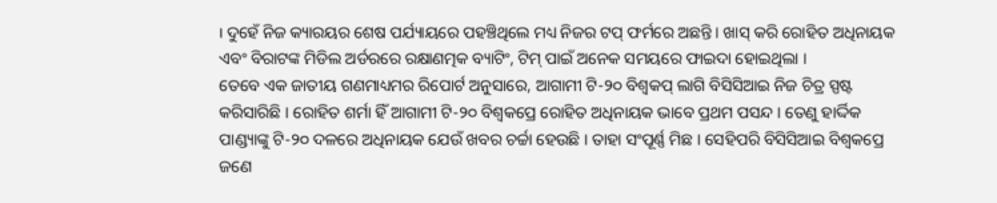। ଦୁହେଁ ନିଜ କ୍ୟାରୟର ଶେଷ ପର୍ଯ୍ୟାୟରେ ପହଞ୍ଚିଥିଲେ ମଧ୍ୟ ନିଜର ଟପ୍ ଫର୍ମରେ ଅଛନ୍ତି । ଖାସ୍ କରି ରୋହିତ ଅଧିନାୟକ ଏବଂ ବିରାଟଙ୍କ ମିଡିଲ ଅର୍ଡରରେ ରକ୍ଷାଣତ୍ମକ ବ୍ୟାଟିଂ, ଟିମ୍ ପାଇଁ ଅନେକ ସମୟରେ ଫାଇଦା ହୋଇଥିଲା ।
ତେବେ ଏକ ଜାତୀୟ ଗଣମାଧ୍ୟମର ରିପୋର୍ଟ ଅନୁସାରେ, ଆଗାମୀ ଟି-୨୦ ବିଶ୍ୱକପ୍ ଲାଗି ବିସିସିଆଇ ନିଜ ଚିତ୍ର ସ୍ପଷ୍ଟ କରିସାରିଛି । ରୋହିତ ଶର୍ମା ହିଁ ଆଗାମୀ ଟି-୨୦ ବିଶ୍ୱକପ୍ରେ ରୋହିତ ଅଧିନାୟକ ଭାବେ ପ୍ରଥମ ପସନ୍ଦ । ତେଣୁ ହାର୍ଦ୍ଦିକ ପାଣ୍ଡ୍ୟାଙ୍କୁ ଟି-୨୦ ଦଳରେ ଅଧିନାୟକ ଯେଉଁ ଖବର ଚର୍ଚ୍ଚା ହେଉଛି । ତାହା ସଂପୂର୍ଣ୍ଣ ମିଛ । ସେହିପରି ବିସିସିଆଇ ବିଶ୍ୱକପ୍ରେ ଜଣେ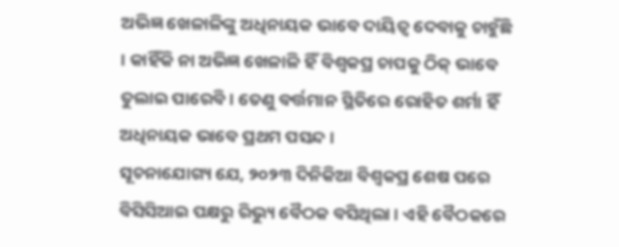ଅଭିଜ୍ଞ ଖେଳାଳିଙ୍କୁ ଅଧିନାୟକ ଭାବେ ଦାୟିତ୍ୱ ଦେବାକୁ ଚାହୁଁଛି । କାହିଁକି ନା ଅଭିଜ୍ଞ ଖେଳାଳି ହିଁ ବିଶ୍ୱକପ୍ର ଚାପକୁ ଠିକ୍ ଭାବେ ତୁଲାଇ ପାରେବି । ତେଣୁ ବର୍ତ୍ତମାନ ସ୍ଥିତିରେ ରୋହିତ ଶର୍ମା ହିଁ ଅଧିନାୟକ ଭାବେ ପ୍ରଥମ ପସନ୍ଦ ।
ସୂଚନାଯୋଗ୍ୟ ଯେ, ୨୦୨୩ ଦିନିକିଆ ବିଶ୍ୱକପ୍ର ଶେଷ ପରେ ବିସିସିଆଇ ପକ୍ଷରୁ ରିଭ୍ୟୁ ବୈଠକ ବସିଥିଲା । ଏହି ବୈଠକରେ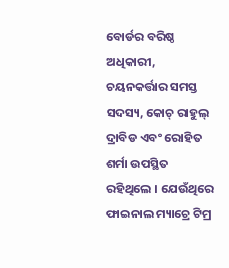ବୋର୍ଡର ବରିଷ୍ଠ ଅଧିକାରୀ, ଚୟନକର୍ତ୍ତାର ସମସ୍ତ ସଦସ୍ୟ, କୋଚ୍ ରାହୁଲ୍ ଦ୍ରାବିଡ ଏବଂ ରୋହିତ ଶର୍ମା ଉପସ୍ଥିତ ରହିଥିଲେ । ଯେଉଁଥିରେ ଫାଇନାଲ ମ୍ୟାଚ୍ରେ ଟିମ୍ର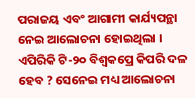ପରାଜୟ ଏବଂ ଆଗାମୀ କାର୍ଯ୍ୟପନ୍ଥା ନେଇ ଆଲୋଚନା ହୋଇଥିଲା । ଏପିରିକି ଟି-୨୦ ବିଶ୍ୱକପ୍ରେ କିପରି ଦଳ ହେବ ? ସେନେଇ ମଧ୍ୟ ଆଲୋଚନା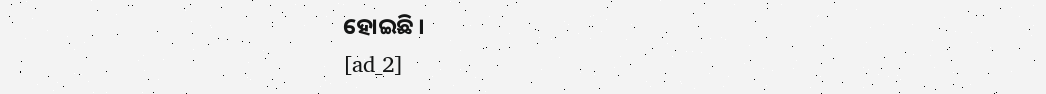ହୋଇଛି ।
[ad_2]